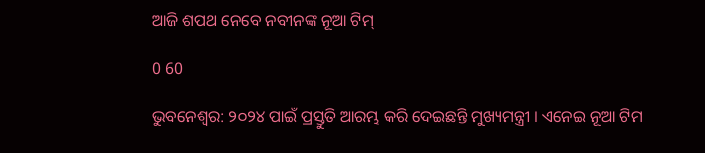ଆଜି ଶପଥ ନେବେ ନବୀନଙ୍କ ନୂଆ ଟିମ୍

0 60

ଭୁବନେଶ୍ୱର: ୨୦୨୪ ପାଇଁ ପ୍ରସ୍ତୁତି ଆରମ୍ଭ କରି ଦେଇଛନ୍ତି ମୁଖ୍ୟମନ୍ତ୍ରୀ । ଏନେଇ ନୂଆ ଟିମ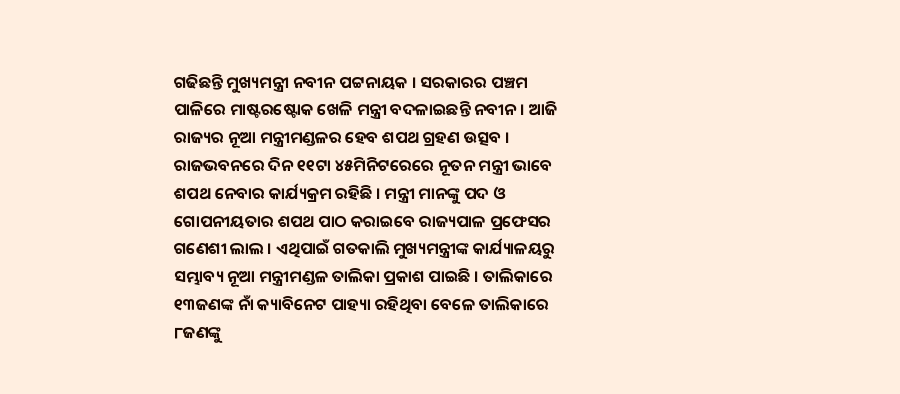ଗଢିଛନ୍ତି ମୁଖ୍ୟମନ୍ତ୍ରୀ ନବୀନ ପଟ୍ଟନାୟକ । ସରକାରର ପଞ୍ଚମ ପାଳିରେ ମାଷ୍ଟରଷ୍ଟୋକ ଖେଳି ମନ୍ତ୍ରୀ ବଦଳାଇଛନ୍ତି ନବୀନ । ଆଜି ରାଜ୍ୟର ନୂଆ ମନ୍ତ୍ରୀମଣ୍ଡଳର ହେବ ଶପଥ ଗ୍ରହଣ ଉତ୍ସବ । ରାଜଭବନରେ ଦିନ ୧୧ଟା ୪୫ମିନିଟରେରେ ନୂତନ ମନ୍ତ୍ରୀ ଭାବେ ଶପଥ ନେବାର କାର୍ଯ୍ୟକ୍ରମ ରହିଛି । ମନ୍ତ୍ରୀ ମାନଙ୍କୁ ପଦ ଓ ଗୋପନୀୟତାର ଶପଥ ପାଠ କରାଇବେ ରାଜ୍ୟପାଳ ପ୍ରଫେସର ଗଣେଶୀ ଲାଲ । ଏଥିପାଇଁ ଗତକାଲି ମୁଖ୍ୟମନ୍ତ୍ରୀଙ୍କ କାର୍ଯ୍ୟାଳୟରୁ ସମ୍ଭାବ୍ୟ ନୂଆ ମନ୍ତ୍ରୀମଣ୍ଡଳ ତାଲିକା ପ୍ରକାଶ ପାଇଛି । ତାଲିକାରେ ୧୩ଜଣଙ୍କ ନାଁ କ୍ୟାବିନେଟ ପାହ୍ୟା ରହିଥିବା ବେଳେ ତାଲିକାରେ ୮ଜଣଙ୍କୁ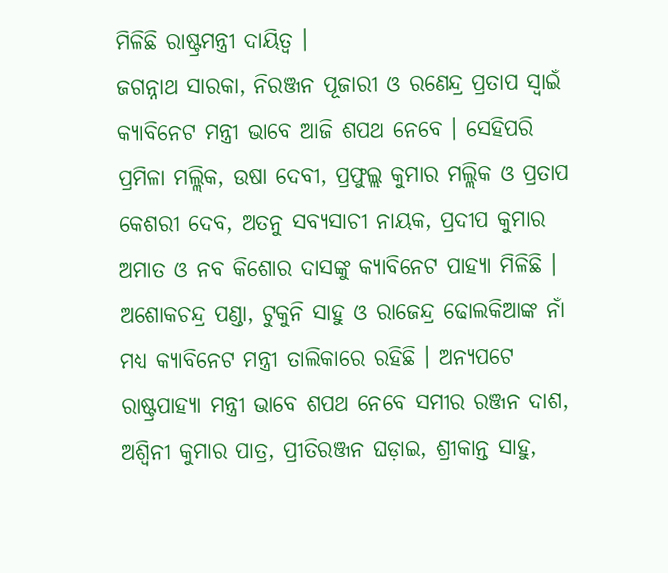ମିଳିଛି ରାଷ୍ଟ୍ରମନ୍ତ୍ରୀ ଦାୟିତ୍ୱ ।
ଜଗନ୍ନାଥ ସାରକା, ନିରଞ୍ଜନ ପୂଜାରୀ ଓ ରଣେନ୍ଦ୍ର ପ୍ରତାପ ସ୍ୱାଇଁ କ୍ୟାବିନେଟ ମନ୍ତ୍ରୀ ଭାବେ ଆଜି ଶପଥ ନେବେ । ସେହିପରି ପ୍ରମିଳା ମଲ୍ଲିକ, ଉଷା ଦେବୀ, ପ୍ରଫୁଲ୍ଲ କୁମାର ମଲ୍ଲିକ ଓ ପ୍ରତାପ କେଶରୀ ଦେବ, ଅତନୁ ସବ୍ୟସାଚୀ ନାୟକ, ପ୍ରଦୀପ କୁମାର ଅମାତ ଓ ନବ କିଶୋର ଦାସଙ୍କୁ କ୍ୟାବିନେଟ ପାହ୍ୟା ମିଳିଛି । ଅଶୋକଚନ୍ଦ୍ର ପଣ୍ଡା, ଟୁକୁନି ସାହୁ ଓ ରାଜେନ୍ଦ୍ର ଢୋଲକିଆଙ୍କ ନାଁ ମଧ୍ୟ କ୍ୟାବିନେଟ ମନ୍ତ୍ରୀ ତାଲିକାରେ ରହିଛି । ଅନ୍ୟପଟେ ରାଷ୍ଟ୍ରପାହ୍ୟା ମନ୍ତ୍ରୀ ଭାବେ ଶପଥ ନେବେ ସମୀର ରଞ୍ଜନ ଦାଶ, ଅଶ୍ୱିନୀ କୁମାର ପାତ୍ର, ପ୍ରୀତିରଞ୍ଜନ ଘଡ଼ାଇ, ଶ୍ରୀକାନ୍ତ ସାହୁ,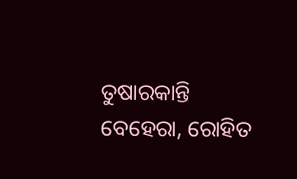ତୁଷାରକାନ୍ତି ବେହେରା, ରୋହିତ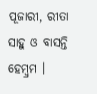ପୂଜାରୀ, ରୀତା ସାହୁ ଓ ବାସନ୍ତି ହେମ୍ବ୍ରମ ।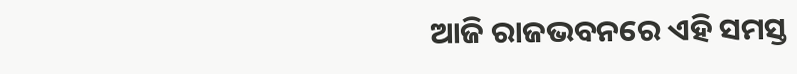ଆଜି ରାଜଭବନରେ ଏହି ସମସ୍ତ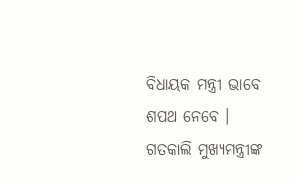ବିଧାୟକ ମନ୍ତ୍ରୀ ଭାବେ ଶପଥ ନେବେ । ଗତକାଲି ମୁଖ୍ୟମନ୍ତ୍ରୀଙ୍କ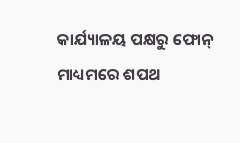କାର୍ଯ୍ୟାଳୟ ପକ୍ଷରୁ ଫୋନ୍‌ ମାଧ୍ୟମରେ ଶପଥ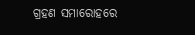ଗ୍ରହଣ ସମାରୋହରେ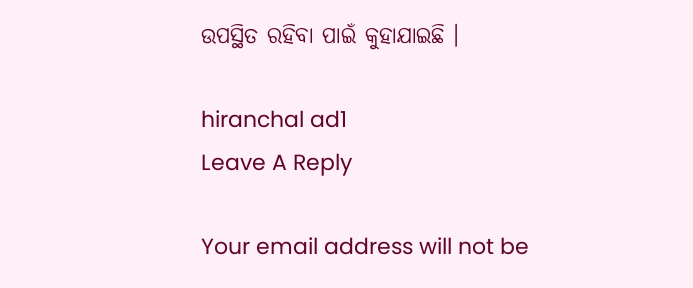ଉପସ୍ଥିତ ରହିବା ପାଇଁ କୁହାଯାଇଛି ।

hiranchal ad1
Leave A Reply

Your email address will not be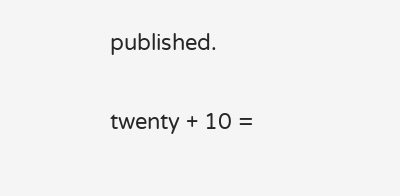published.

twenty + 10 =